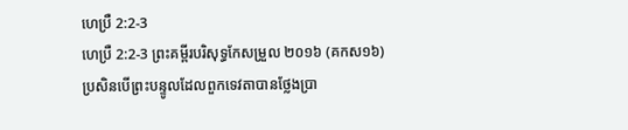ហេប្រឺ 2:2-3
ហេប្រឺ 2:2-3 ព្រះគម្ពីរបរិសុទ្ធកែសម្រួល ២០១៦ (គកស១៦)
ប្រសិនបើព្រះបន្ទូលដែលពួកទេវតាបានថ្លែងប្រា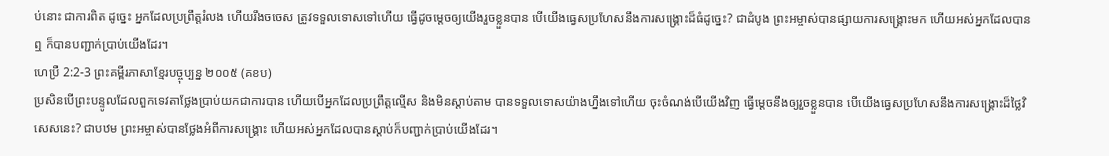ប់នោះ ជាការពិត ដូច្នេះ អ្នកដែលប្រព្រឹត្តរំលង ហើយរឹងចចេស ត្រូវទទួលទោសទៅហើយ ធ្វើដូចម្តេចឲ្យយើងរួចខ្លួនបាន បើយើងធ្វេសប្រហែសនឹងការសង្គ្រោះដ៏ធំដូច្នេះ? ជាដំបូង ព្រះអម្ចាស់បានផ្សាយការសង្គ្រោះមក ហើយអស់អ្នកដែលបានឮ ក៏បានបញ្ជាក់ប្រាប់យើងដែរ។
ហេប្រឺ 2:2-3 ព្រះគម្ពីរភាសាខ្មែរបច្ចុប្បន្ន ២០០៥ (គខប)
ប្រសិនបើព្រះបន្ទូលដែលពួកទេវតាថ្លែងប្រាប់យកជាការបាន ហើយបើអ្នកដែលប្រព្រឹត្តល្មើស និងមិនស្ដាប់តាម បានទទួលទោសយ៉ាងហ្នឹងទៅហើយ ចុះចំណង់បើយើងវិញ ធ្វើម្ដេចនឹងឲ្យរួចខ្លួនបាន បើយើងធ្វេសប្រហែសនឹងការសង្គ្រោះដ៏ថ្លៃវិសេសនេះ? ជាបឋម ព្រះអម្ចាស់បានថ្លែងអំពីការសង្គ្រោះ ហើយអស់អ្នកដែលបានស្ដាប់ក៏បញ្ជាក់ប្រាប់យើងដែរ។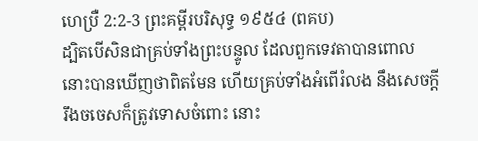ហេប្រឺ 2:2-3 ព្រះគម្ពីរបរិសុទ្ធ ១៩៥៤ (ពគប)
ដ្បិតបើសិនជាគ្រប់ទាំងព្រះបន្ទូល ដែលពួកទេវតាបានពោល នោះបានឃើញថាពិតមែន ហើយគ្រប់ទាំងអំពើរំលង នឹងសេចក្ដីរឹងចចេសក៏ត្រូវទោសចំពោះ នោះ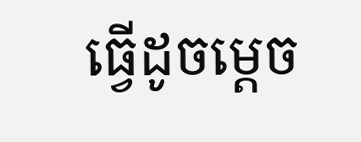ធ្វើដូចម្តេច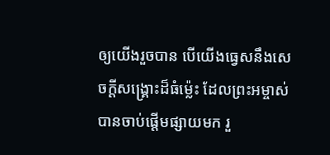ឲ្យយើងរួចបាន បើយើងធ្វេសនឹងសេចក្ដីសង្គ្រោះដ៏ធំម៉្លេះ ដែលព្រះអម្ចាស់បានចាប់ផ្តើមផ្សាយមក រួ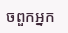ចពួកអ្នក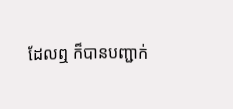ដែលឮ ក៏បានបញ្ជាក់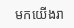មកយើងរា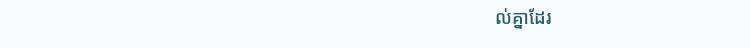ល់គ្នាដែរ